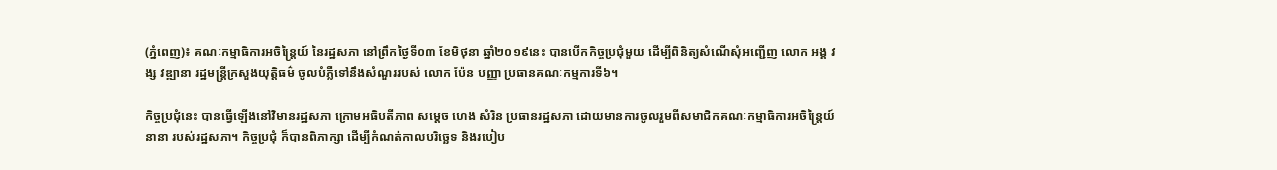(ភ្នំពេញ)៖ គណៈកម្មាធិការអចិន្រ្តៃយ៍ នៃរដ្ឋសភា នៅព្រឹកថ្ងៃទី០៣ ខែមិថុនា ឆ្នាំ២០១៩នេះ បានបើកកិច្ចប្រជុំមួយ ដើម្បីពិនិត្យសំណើសុំអញ្ជើញ លោក អង្គ វង្ស វឌ្ឍានា រដ្ឋមន្រ្តីក្រសួងយុត្តិធម៌ ចូលបំភ្លឺទៅនឹងសំណួររបស់ លោក ប៉ែន បញ្ញា ប្រធានគណៈកម្មការទី៦។

កិច្ចប្រជុំនេះ បានធ្វើឡើងនៅវិមានរដ្ឋសភា ក្រោមអធិបតីភាព សម្តេច ហេង សំរិន ប្រធានរដ្ឋសភា ដោយមានការចូលរួមពីសមាជិកគណៈកម្មាធិការអចិន្រ្តៃយ៍នានា របស់រដ្ឋសភា។ កិច្ចប្រជុំ ក៏បានពិភាក្សា ដើម្បីកំណត់កាលបរិច្ឆេទ និងរបៀប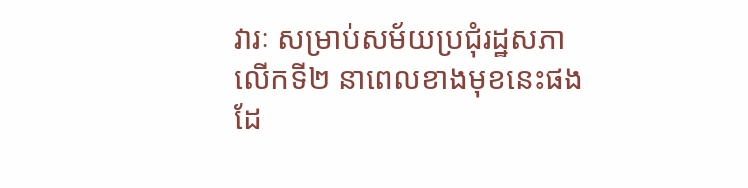វារៈ សម្រាប់សម័យប្រជុំរដ្ឋសភា លើកទី២ នាពេលខាងមុខនេះផងដែ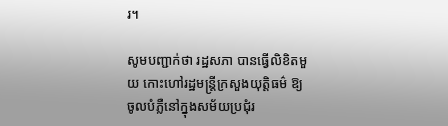រ។

សូមបញ្ជាក់ថា រដ្ឋសភា បានធ្វើលិខិតមួយ កោះហៅរដ្ឋមន្រ្តីក្រសួងយុត្តិធម៌ ឱ្យចូលបំភ្លឺនៅក្នុងសម័យប្រជុំរ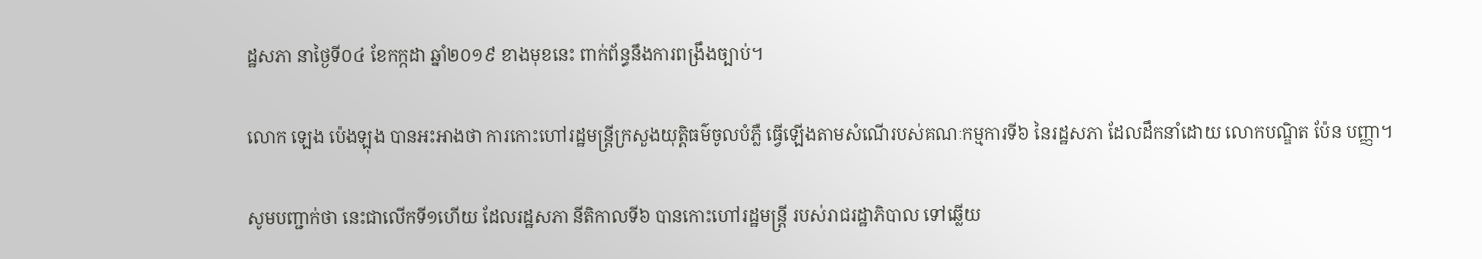ដ្ឋសភា នាថ្ងៃទី០៤ ខែកក្កដា ឆ្នាំ២០១៩ ខាងមុខនេះ ពាក់ព័ន្ធនឹងការពង្រឹងច្បាប់។

លោក ឡេង ប៉េងឡុង បានអះអាងថា ការកោះហៅរដ្ឋមន្រ្តីក្រសួងយុត្តិធម៌ចូលបំភ្លឺ ធ្វើឡើងតាមសំណើរបស់គណៈកម្មការទី៦ នៃរដ្ឋសភា ដែលដឹកនាំដោយ លោកបណ្ឌិត ប៉ែន បញ្ញា។

សូមបញ្ជាក់ថា នេះជាលើកទី១ហើយ ដែលរដ្ឋសភា នីតិកាលទី៦ បានកោះហៅរដ្ឋមន្រ្តី របស់រាជរដ្ឋាភិបាល ទៅឆ្លើយ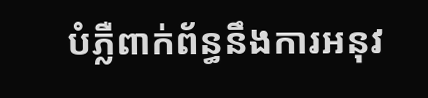បំភ្លឺពាក់ព័ន្ធនឹងការអនុវ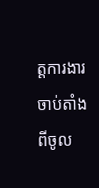ត្តការងារ ចាប់តាំងពីចូល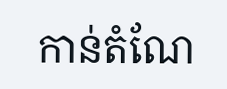កាន់តំណែ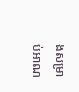ងសម្រាប់អាណ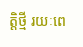ត្តិថ្មី រយៈពេ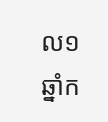ល១ឆ្នាំក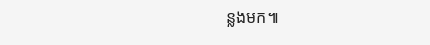ន្លងមក៕